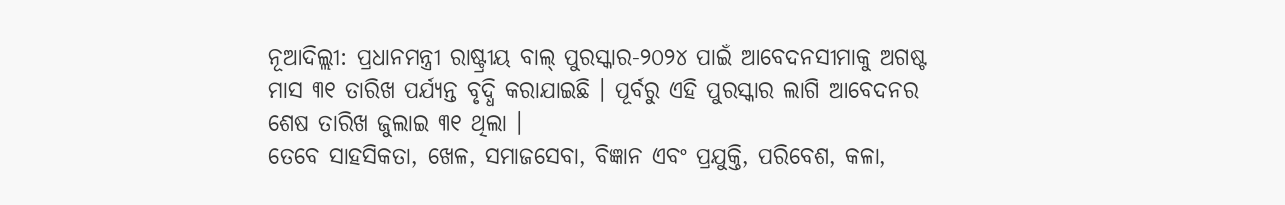ନୂଆଦିଲ୍ଲୀ: ପ୍ରଧାନମନ୍ତ୍ରୀ ରାଷ୍ଟ୍ରୀୟ ବାଲ୍ ପୁରସ୍କାର-୨୦୨୪ ପାଇଁ ଆବେଦନସୀମାକୁ ଅଗଷ୍ଟ ମାସ ୩୧ ତାରିଖ ପର୍ଯ୍ୟନ୍ତ ବୃଦ୍ଧି କରାଯାଇଛି । ପୂର୍ବରୁ ଏହି ପୁରସ୍କାର ଲାଗି ଆବେଦନର ଶେଷ ତାରିଖ ଜୁଲାଇ ୩୧ ଥିଲା ।
ତେବେ ସାହସିକତା, ଖେଳ, ସମାଜସେବା, ବିଜ୍ଞାନ ଏବଂ ପ୍ରଯୁକ୍ତି, ପରିବେଶ, କଳା,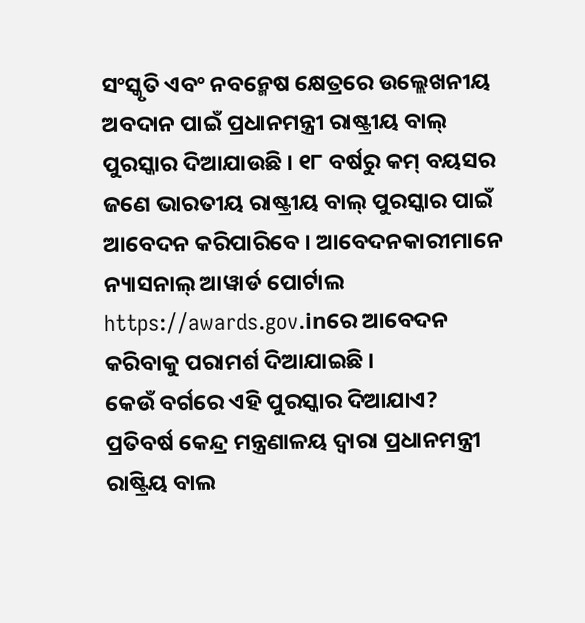ସଂସ୍କୃତି ଏବଂ ନବନ୍ମେଷ କ୍ଷେତ୍ରରେ ଉଲ୍ଲେଖନୀୟ ଅବଦାନ ପାଇଁ ପ୍ରଧାନମନ୍ତ୍ରୀ ରାଷ୍ଟ୍ରୀୟ ବାଲ୍ ପୁରସ୍କାର ଦିଆଯାଉଛି । ୧୮ ବର୍ଷରୁ କମ୍ ବୟସର ଜଣେ ଭାରତୀୟ ରାଷ୍ଟ୍ରୀୟ ବାଲ୍ ପୁରସ୍କାର ପାଇଁ ଆବେଦନ କରିପାରିବେ । ଆବେଦନକାରୀମାନେ ନ୍ୟାସନାଲ୍ ଆୱାର୍ଡ ପୋର୍ଟାଲ https://awards.gov.inରେ ଆବେଦନ କରିବାକୁ ପରାମର୍ଶ ଦିଆଯାଇଛି ।
କେଉଁ ବର୍ଗରେ ଏହି ପୁରସ୍କାର ଦିଆଯାଏ?
ପ୍ରତିବର୍ଷ କେନ୍ଦ୍ର ମନ୍ତ୍ରଣାଳୟ ଦ୍ୱାରା ପ୍ରଧାନମନ୍ତ୍ରୀ ରାଷ୍ଟ୍ରିୟ ବାଲ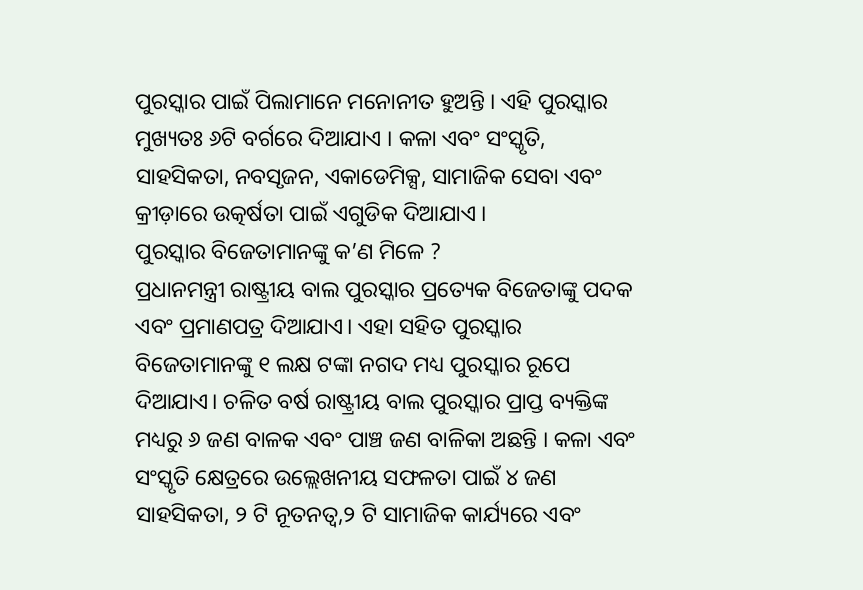ପୁରସ୍କାର ପାଇଁ ପିଲାମାନେ ମନୋନୀତ ହୁଅନ୍ତି । ଏହି ପୁରସ୍କାର ମୁଖ୍ୟତଃ ୬ଟି ବର୍ଗରେ ଦିଆଯାଏ । କଳା ଏବଂ ସଂସ୍କୃତି, ସାହସିକତା, ନବସୃଜନ, ଏକାଡେମିକ୍ସ, ସାମାଜିକ ସେବା ଏବଂ କ୍ରୀଡ଼ାରେ ଉତ୍କର୍ଷତା ପାଇଁ ଏଗୁଡିକ ଦିଆଯାଏ ।
ପୁରସ୍କାର ବିଜେତାମାନଙ୍କୁ କ’ଣ ମିଳେ ?
ପ୍ରଧାନମନ୍ତ୍ରୀ ରାଷ୍ଟ୍ରୀୟ ବାଲ ପୁରସ୍କାର ପ୍ରତ୍ୟେକ ବିଜେତାଙ୍କୁ ପଦକ ଏବଂ ପ୍ରମାଣପତ୍ର ଦିଆଯାଏ। ଏହା ସହିତ ପୁରସ୍କାର ବିଜେତାମାନଙ୍କୁ ୧ ଲକ୍ଷ ଟଙ୍କା ନଗଦ ମଧ୍ୟ ପୁରସ୍କାର ରୂପେ ଦିଆଯାଏ। ଚଳିତ ବର୍ଷ ରାଷ୍ଟ୍ରୀୟ ବାଲ ପୁରସ୍କାର ପ୍ରାପ୍ତ ବ୍ୟକ୍ତିଙ୍କ ମଧ୍ୟରୁ ୬ ଜଣ ବାଳକ ଏବଂ ପାଞ୍ଚ ଜଣ ବାଳିକା ଅଛନ୍ତି । କଳା ଏବଂ ସଂସ୍କୃତି କ୍ଷେତ୍ରରେ ଉଲ୍ଲେଖନୀୟ ସଫଳତା ପାଇଁ ୪ ଜଣ ସାହସିକତା, ୨ ଟି ନୂତନତ୍ୱ,୨ ଟି ସାମାଜିକ କାର୍ଯ୍ୟରେ ଏବଂ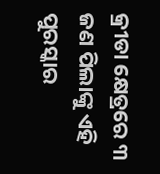କ୍ରୀଡା କ୍ଷେତ୍ରରେ ୩ ଜଣ ପିଲାଙ୍କୁ ଏହି ପୁରସ୍କାର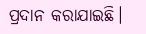ପ୍ରଦାନ କରାଯାଇଛି।